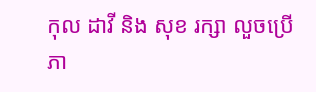កុល ដាវី និង សុខ រក្សា លួចប្រើភា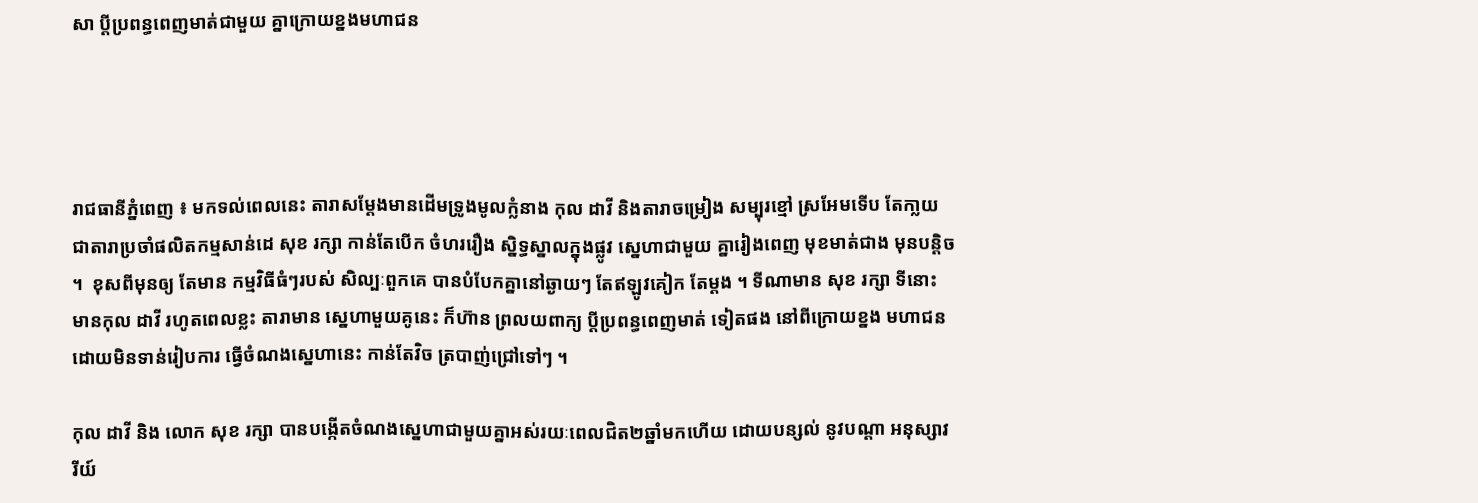សា ប្តីប្រពន្ធពេញមាត់ជាមួយ គ្នាក្រោយខ្នងមហាជន




រាជធានីភ្នំពេញ ៖ មកទល់ពេលនេះ តារាសម្តែងមានដើមទ្រូងមូលក្លំនាង កុល ដាវី និងតារាចម្រៀង សម្បុរខ្មៅ ស្រអែមទើប តែកា្លយជាតារាប្រចាំផលិតកម្មសាន់ដេ សុខ រក្សា កាន់តែបើក ចំហររឿង ស្និទ្ធស្នាលក្នុងផ្លូវ ស្នេហាជាមួយ គ្នារៀងពេញ មុខមាត់ជាង មុនបន្តិច ។  ខុសពីមុនឲ្យ តែមាន កម្មវិធីធំៗរបស់ សិល្បៈពួកគេ បានបំបែកគ្នានៅឆ្ងាយៗ តែឥឡូវគៀក តែម្តង ។ ទីណាមាន សុខ រក្សា ទីនោះ មានកុល ដាវី រហូតពេលខ្លះ តារាមាន ស្នេហាមួយគូនេះ ក៏ហ៊ាន ព្រលយពាក្យ ប្តីប្រពន្ធពេញមាត់ ទៀតផង នៅពីក្រោយខ្នង មហាជន ដោយមិនទាន់រៀបការ ធ្វើចំណងស្នេហានេះ កាន់តែវិច ត្របាញ់ជ្រៅទៅៗ ។

កុល ដាវី និង លោក សុខ រក្សា បានបង្កើតចំណងស្នេហាជាមួយគ្នាអស់រយៈពេលជិត២ឆ្នាំមកហើយ ដោយបន្សល់ នូវបណ្តា អនុស្សាវរីយ៍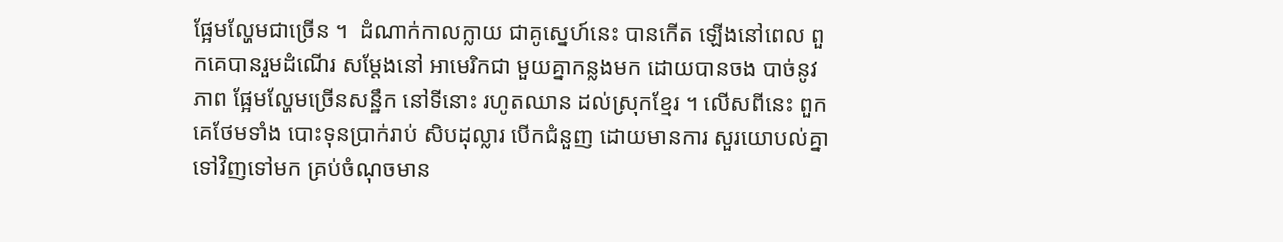ផ្អែមល្ហែមជាច្រើន ។  ដំណាក់កាលក្លាយ ជាគូស្នេហ៍នេះ បានកើត ឡើងនៅពេល ពួកគេបានរួមដំណើរ សម្តែងនៅ អាមេរិកជា មួយគ្នាកន្លងមក ដោយបានចង បាច់នូវភាព ផ្អែមល្ហែមច្រើនសន្ឋឹក នៅទីនោះ រហូតឈាន ដល់ស្រុកខ្មែរ ។ លើសពីនេះ ពួកគេថែមទាំង បោះទុនប្រាក់រាប់ សិបដុល្លារ បើកជំនួញ ដោយមានការ សួរយោបល់គ្នា ទៅវិញទៅមក គ្រប់ចំណុចមាន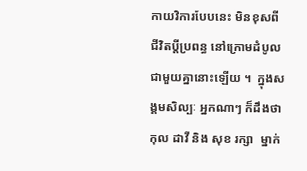កាយវិការបែបនេះ មិនខុសពី ជីវិតប្តីប្រពន្ធ នៅក្រោមដំបូល ជាមួយគ្នានោះឡើយ ។  ក្នុងសង្គមសិល្បៈ អ្នកណាៗ ក៏ដឹងថា កុល ដាវី និង សុខ រក្សា  ម្នាក់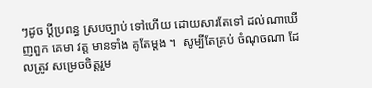ៗដូច ប្តីប្រពន្ធ ស្របច្បាប់ ទៅហើយ ដោយសារតែទៅ ដល់ណាឃើញពួក គេមា វត្ត មានទាំង គូតែម្តង ។  សូម្បីតែគ្រប់ ចំណុចណា ដែលត្រូវ សម្រេចចិត្តរួម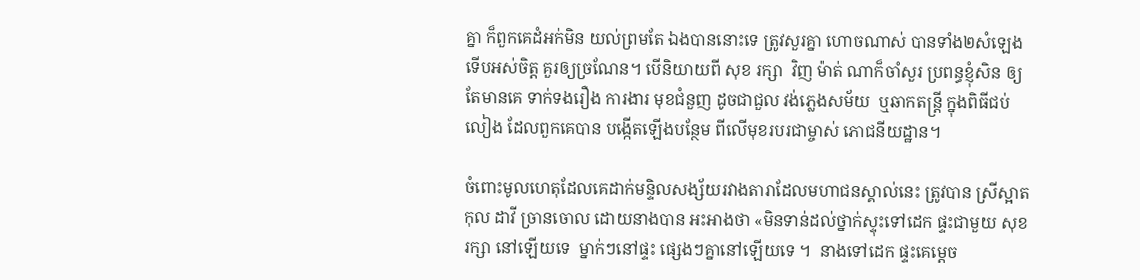គ្នា ក៏ពួកគេដំអក់មិន យល់ព្រមតែ ឯងបាននោះទេ ត្រូវសួរគ្នា ហោចណាស់ បានទាំង២សំឡេង ទើបអស់ចិត្ត គួរឲ្យច្រណែន។ បើនិយាយពី សុខ រក្សា  វិញ ម៉ាត់ ណាក៏ចាំសួរ ប្រពន្ធខ្ញុំសិន ឲ្យតែមានគេ ទាក់ទងរឿង ការងារ មុខជំនួញ ដូចជាជួល វង់ភ្លេងសម័យ  ឬឆាកតន្ត្រី ក្នុងពិធីជប់លៀង ដែលពួកគេបាន បង្កើតឡើងបន្ថែម ពីលើមុខរបរជាម្ចាស់ ភោជនីយដ្ឋាន។

ចំពោះមូលហេតុដែលគេដាក់មន្ទិលសង្ស័យរវាងតារាដែលមហាជនស្គាល់នេះ ត្រូវបាន ស្រីស្អាត កុល ដាវី ច្រានចោល ដោយនាងបាន អះអាងថា «មិនទាន់ដល់ថ្នាក់ស្ទុះទៅដេក ផ្ទះជាមួយ សុខ រក្សា នៅឡើយទេ  ម្នាក់ៗនៅផ្ទះ ផ្សេងៗគ្នានៅឡើយទេ ។  នាងទៅដេក ផ្ទះគេម្តេច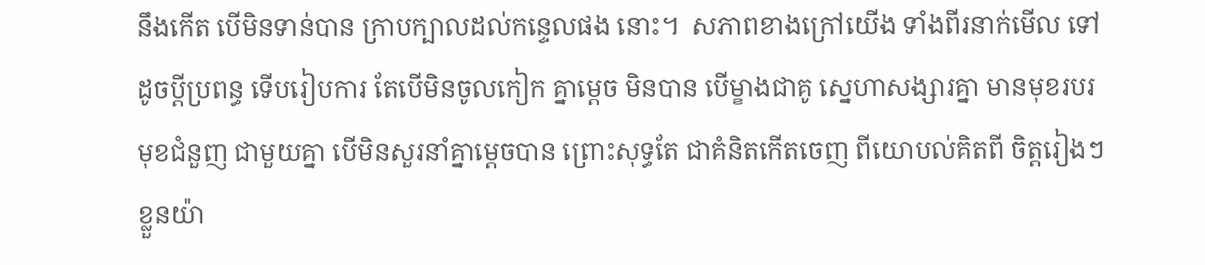នឹងកើត បើមិនទាន់បាន ក្រាបក្បាលដល់កន្ទេលផង នោះ។  សភាពខាងក្រៅយើង ទាំងពីរនាក់មើល ទៅដូចប្តីប្រពន្ធ ទើបរៀបការ តែបើមិនចូលកៀក គ្នាម្តេច មិនបាន បើម្ខាងជាគូ ស្នេហាសង្សារគ្នា មានមុខរបរមុខជំនួញ ជាមួយគ្នា បើមិនសួរនាំគ្នាម្តេចបាន ព្រោះសុទ្ធតែ ជាគំនិតកើតចេញ ពីយោបល់គិតពី ចិត្តរៀងៗខ្លួនយ៉ា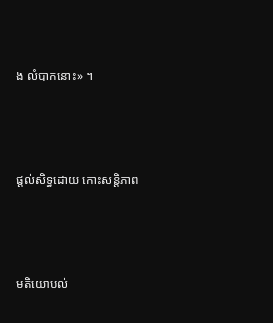ង លំបាកនោះ» ។




ផ្តល់សិទ្ធដោយ កោះសន្តិភាព




មតិយោបល់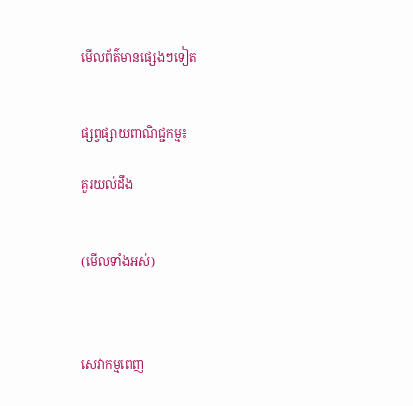មើលព័ត៌មានផ្សេងៗទៀត


ផ្សព្វផ្សាយពាណិជ្ជកម្ម៖

គួរយល់ដឹង


(មើលទាំងអស់)



សេវាកម្មពេញ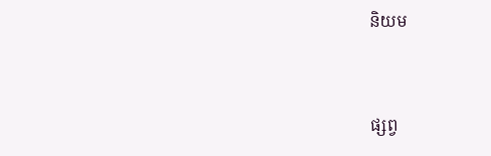និយម



ផ្សព្វ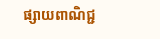ផ្សាយពាណិជ្ជ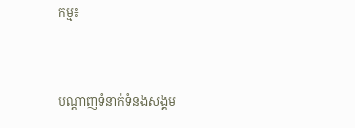កម្ម៖


បណ្តាញទំនាក់ទំនងសង្គម